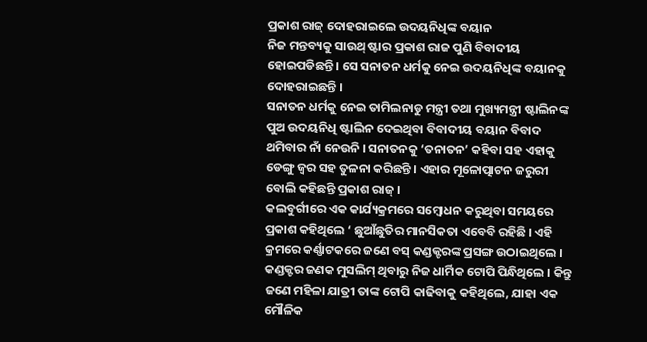ପ୍ରକାଶ ରାଜ୍ ଦୋହରାଇଲେ ଉଦୟନିଧିଙ୍କ ବୟାନ
ନିଜ ମନ୍ତବ୍ୟକୁ ସାଉଥ୍ ଷ୍ଟାର ପ୍ରକାଶ ରାଜ ପୁଣି ବିବାଦୀୟ ହୋଇପଡିଛନ୍ତି । ସେ ସନାତନ ଧର୍ମକୁ ନେଇ ଉଦୟନିଧିଙ୍କ ବୟାନକୁ ଦୋହରାଇଛନ୍ତି ।
ସନାତନ ଧର୍ମକୁ ନେଇ ତାମିଲନାଡୁ ମନ୍ତ୍ରୀ ତଥା ମୁଖ୍ୟମନ୍ତ୍ରୀ ଷ୍ଟାଲିନଙ୍କ ପୁଅ ଉଦୟନିଧି ଷ୍ଟାଲିନ ଦେଇଥିବା ବିବାଦୀୟ ବୟାନ ବିବାଦ ଥମିବାର ନାଁ ନେଉନି । ସନାତନକୁ ‘ତନାତନ’ କହିବା ସହ ଏହାକୁ ଡେଙ୍ଗୁ ଜ୍ୱର ସହ ତୁଳନା କରିଛନ୍ତି । ଏହାର ମୂଳୋତ୍ପାଟନ ଜରୁରୀ ବୋଲି କହିଛନ୍ତି ପ୍ରକାଶ ରାଜ୍ ।
କଲବୁର୍ଗୀରେ ଏକ କାର୍ଯ୍ୟକ୍ରମରେ ସମ୍ବୋଧନ କରୁଥିବା ସମୟରେ ପ୍ରକାଶ କହିଥିଲେ ‘ ଛୁଆଁଛୁତିର ମାନସିକତା ଏବେବି ରହିଛି । ଏହି କ୍ରମରେ କର୍ଣ୍ଣାଟକରେ ଜଣେ ବସ୍ କଣ୍ଡକ୍ଟରଙ୍କ ପ୍ରସଙ୍ଗ ଉଠାଇଥିଲେ । କଣ୍ଡକ୍ଟର ଜଣକ ମୁସଲିମ୍ ଥିବାରୁ ନିଜ ଧାର୍ମିକ ଟୋପି ପିନ୍ଧିଥିଲେ । କିନ୍ତୁ ଜଣେ ମହିଳା ଯାତ୍ରୀ ତାଙ୍କ ଟୋପି କାଢିବାକୁ କହିଥିଲେ, ଯାହା ଏକ ମୌଳିକ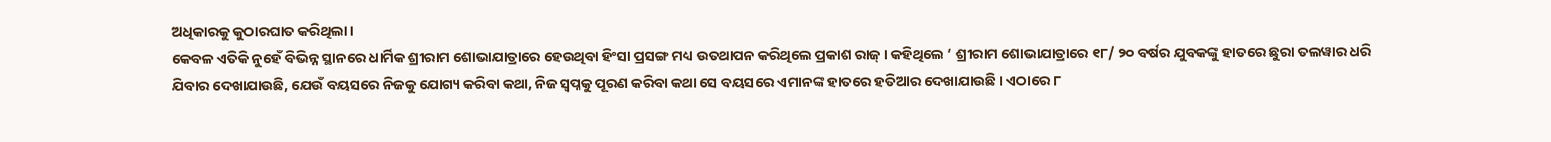ଅଧିକାରକୁ କୁଠାରଘାତ କରିଥିଲା ।
କେବଳ ଏତିକି ନୁହେଁ ବିଭିନ୍ନ ସ୍ଥାନରେ ଧାର୍ମିକ ଶ୍ରୀରାମ ଶୋଭାଯାତ୍ରାରେ ହେଉଥିବା ହିଂସା ପ୍ରସଙ୍ଗ ମଧ୍ୟ ଉତଥାପନ କରିଥିଲେ ପ୍ରକାଶ ରାଜ୍ । କହିଥିଲେ ‘ ଶ୍ରୀରାମ ଶୋଭାଯାତ୍ରାରେ ୧୮/ ୨୦ ବର୍ଷର ଯୁବକଙ୍କୁ ହାତରେ ଛୁରା ତଲୱାର ଧରି ଯିବାର ଦେଖାଯାଉଛି, ଯେଉଁ ବୟସରେ ନିଜକୁ ଯୋଗ୍ୟ କରିବା କଥା, ନିଜ ସ୍ୱପ୍ନକୁ ପୂରଣ କରିବା କଥା ସେ ବୟସରେ ଏମାନଙ୍କ ହାତରେ ହତିଆର ଦେଖାଯାଉଛି । ଏଠାରେ ୮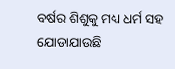ବର୍ଷର ଶିଶୁକୁ ମଧ୍ୟ ଧର୍ମ ସହ ଯୋଡାଯାଉଛି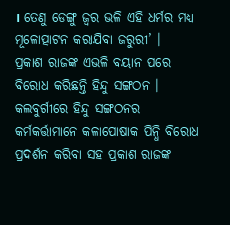। ତେଣୁ ଡେଙ୍ଗୁ ଜ୍ୱର ଭଳି ଏହି ଧର୍ମର ମଧ୍ୟ ମୂଳୋତ୍ପାଟନ କରାଯିବା ଜରୁରୀ’ ।
ପ୍ରକାଶ ରାଜଙ୍କ ଏଭଳି ବୟାନ ପରେ ବିରୋଧ କରିଛନ୍ତି ହିନ୍ଦୁ ସଙ୍ଗଠନ । କଲବୁର୍ଗୀରେ ହିନ୍ଦୁ ସଙ୍ଗଠନର କର୍ମକର୍ତ୍ତାମାନେ କଳାପୋଷାକ ପିନ୍ଧି ବିରୋଧ ପ୍ରଦର୍ଶନ କରିବା ସହ ପ୍ରକାଶ ରାଜଙ୍କ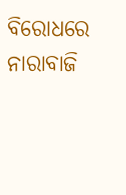ବିରୋଧରେ ନାରାବାଜି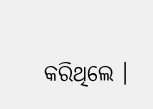କରିଥିଲେ ।